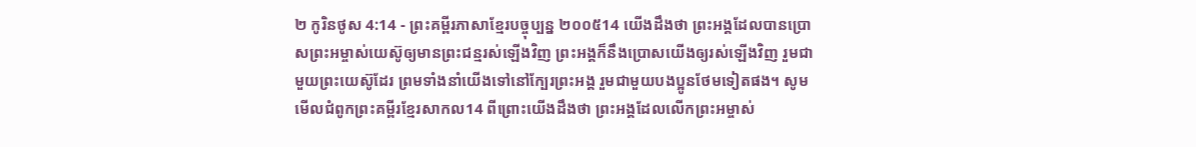២ កូរិនថូស 4:14 - ព្រះគម្ពីរភាសាខ្មែរបច្ចុប្បន្ន ២០០៥14 យើងដឹងថា ព្រះអង្គដែលបានប្រោសព្រះអម្ចាស់យេស៊ូឲ្យមានព្រះជន្មរស់ឡើងវិញ ព្រះអង្គក៏នឹងប្រោសយើងឲ្យរស់ឡើងវិញ រួមជាមួយព្រះយេស៊ូដែរ ព្រមទាំងនាំយើងទៅនៅក្បែរព្រះអង្គ រួមជាមួយបងប្អូនថែមទៀតផង។ សូមមើលជំពូកព្រះគម្ពីរខ្មែរសាកល14 ពីព្រោះយើងដឹងថា ព្រះអង្គដែលលើកព្រះអម្ចាស់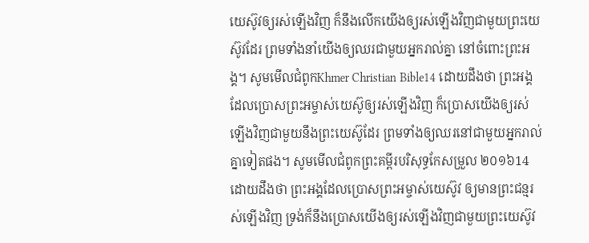យេស៊ូវឲ្យរស់ឡើងវិញ ក៏នឹងលើកយើងឲ្យរស់ឡើងវិញជាមួយព្រះយេស៊ូវដែរ ព្រមទាំងនាំយើងឲ្យឈរជាមួយអ្នករាល់គ្នា នៅចំពោះព្រះអង្គ។ សូមមើលជំពូកKhmer Christian Bible14 ដោយដឹងថា ព្រះអង្គដែលប្រោសព្រះអម្ចាស់យេស៊ូឲ្យរស់ឡើងវិញ ក៏ប្រោសយើងឲ្យរស់ឡើងវិញជាមួយនឹងព្រះយេស៊ូដែរ ព្រមទាំងឲ្យឈរនៅជាមួយអ្នករាល់គ្នាទៀតផង។ សូមមើលជំពូកព្រះគម្ពីរបរិសុទ្ធកែសម្រួល ២០១៦14 ដោយដឹងថា ព្រះអង្គដែលប្រោសព្រះអម្ចាស់យេស៊ូវ ឲ្យមានព្រះជន្មរស់ឡើងវិញ ទ្រង់ក៏នឹងប្រោសយើងឲ្យរស់ឡើងវិញជាមួយព្រះយេស៊ូវ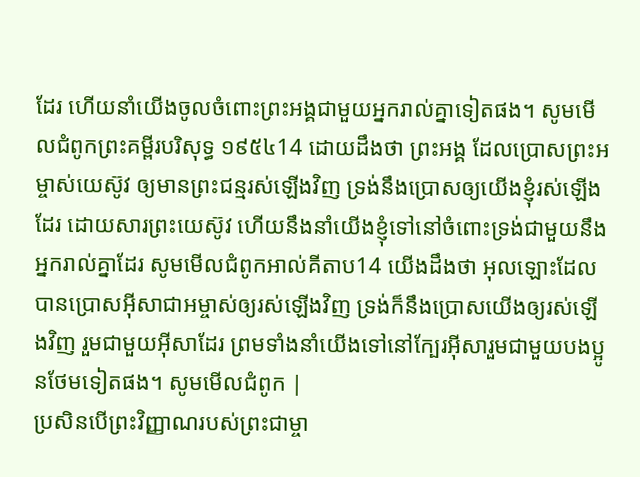ដែរ ហើយនាំយើងចូលចំពោះព្រះអង្គជាមួយអ្នករាល់គ្នាទៀតផង។ សូមមើលជំពូកព្រះគម្ពីរបរិសុទ្ធ ១៩៥៤14 ដោយដឹងថា ព្រះអង្គ ដែលប្រោសព្រះអម្ចាស់យេស៊ូវ ឲ្យមានព្រះជន្មរស់ឡើងវិញ ទ្រង់នឹងប្រោសឲ្យយើងខ្ញុំរស់ឡើងដែរ ដោយសារព្រះយេស៊ូវ ហើយនឹងនាំយើងខ្ញុំទៅនៅចំពោះទ្រង់ជាមួយនឹងអ្នករាល់គ្នាដែរ សូមមើលជំពូកអាល់គីតាប14 យើងដឹងថា អុលឡោះដែលបានប្រោសអ៊ីសាជាអម្ចាស់ឲ្យរស់ឡើងវិញ ទ្រង់ក៏នឹងប្រោសយើងឲ្យរស់ឡើងវិញ រួមជាមួយអ៊ីសាដែរ ព្រមទាំងនាំយើងទៅនៅក្បែរអ៊ីសារួមជាមួយបងប្អូនថែមទៀតផង។ សូមមើលជំពូក |
ប្រសិនបើព្រះវិញ្ញាណរបស់ព្រះជាម្ចា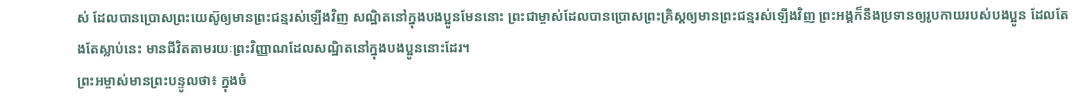ស់ ដែលបានប្រោសព្រះយេស៊ូឲ្យមានព្រះជន្មរស់ឡើងវិញ សណ្ឋិតនៅក្នុងបងប្អូនមែននោះ ព្រះជាម្ចាស់ដែលបានប្រោសព្រះគ្រិស្តឲ្យមានព្រះជន្មរស់ឡើងវិញ ព្រះអង្គក៏នឹងប្រទានឲ្យរូបកាយរបស់បងប្អូន ដែលតែងតែស្លាប់នេះ មានជីវិតតាមរយៈព្រះវិញ្ញាណដែលសណ្ឋិតនៅក្នុងបងប្អូននោះដែរ។
ព្រះអម្ចាស់មានព្រះបន្ទូលថា៖ ក្នុងចំ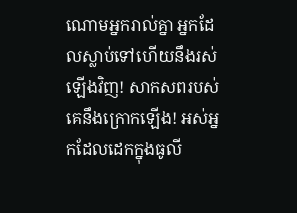ណោមអ្នករាល់គ្នា អ្នកដែលស្លាប់ទៅហើយនឹងរស់ឡើងវិញ! សាកសពរបស់គេនឹងក្រោកឡើង! អស់អ្នកដែលដេកក្នុងធូលី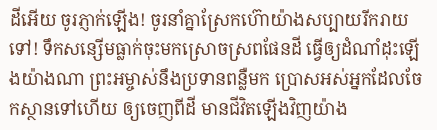ដីអើយ ចូរភ្ញាក់ឡើង! ចូរនាំគ្នាស្រែកហ៊ោយ៉ាងសប្បាយរីករាយទៅ! ទឹកសន្សើមធ្លាក់ចុះមកស្រោចស្រពផែនដី ធ្វើឲ្យដំណាំដុះឡើងយ៉ាងណា ព្រះអម្ចាស់នឹងប្រទានពន្លឺមក ប្រោសអស់អ្នកដែលចែកស្ថានទៅហើយ ឲ្យចេញពីដី មានជីវិតឡើងវិញយ៉ាង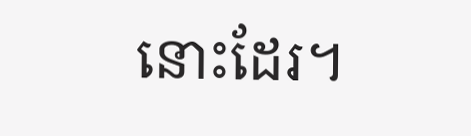នោះដែរ។